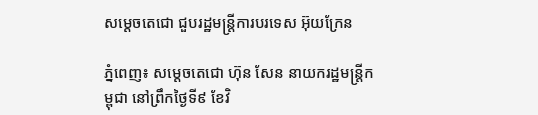សម្តេចតេជោ ជួបរដ្ឋមន្ត្រីការបរទេស អ៊ុយក្រែន

ភ្នំពេញ៖ សម្តេចតេជោ ហ៊ុន សែន នាយករដ្ឋមន្ត្រីកម្ពុជា នៅព្រឹកថ្ងៃទី៩ ខែវិ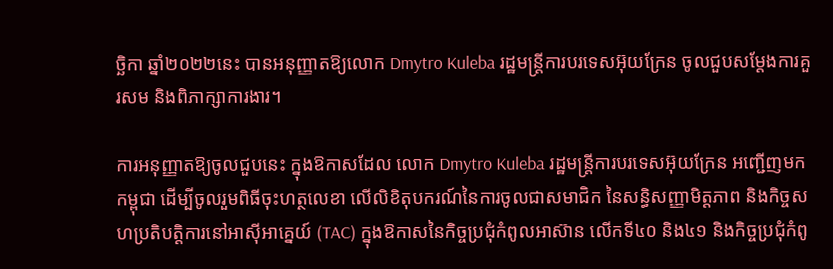ច្ឆិកា ឆ្នាំ២០២២នេះ បានអនុញ្ញាតឱ្យលោក Dmytro Kuleba រដ្ឋមន្ត្រីការបរទេសអ៊ុយក្រែន ចូលជួបសម្តែងការគួរសម និងពិភាក្សាការងារ។

ការអនុញ្ញាតឱ្យចូលជួបនេះ ក្នុងឱកាសដែល លោក Dmytro Kuleba រដ្ឋមន្ត្រីការបរទេសអ៊ុយក្រែន អញ្ជើញមកកម្ពុជា ដើម្បីចូលរួមពិធីចុះហត្ថលេខា លើលិខិតុបករណ៍នៃការចូលជាសមាជិក នៃសន្ធិសញ្ញាមិត្តភាព និងកិច្ចសហប្រតិបត្តិការនៅអាស៊ីអាគ្នេយ៍ (TAC) ក្នុងឱកាសនៃកិច្ចប្រជុំកំពូលអាស៊ាន លើកទី៤០ និង៤១ និងកិច្ចប្រជុំកំពូ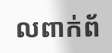លពាក់ព័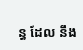ន្ធ ដែល នឹង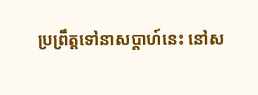ប្រព្រឹត្តទៅនាសប្តាហ៍នេះ នៅស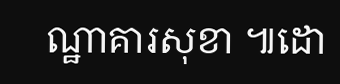ណ្ឋាគារសុខា ៕ដោ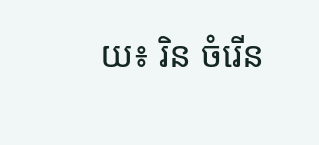យ៖ រិន ចំរើន